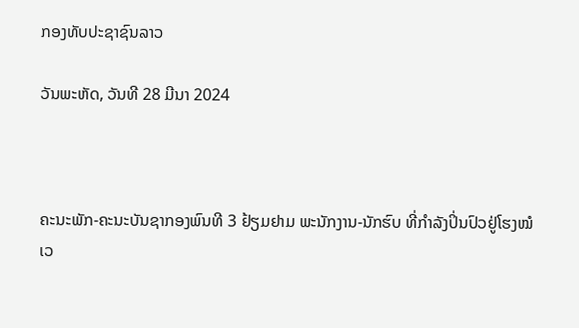ກອງທັບປະຊາຊົນລາວ

ວັນພະຫັດ, ວັນທີ 28 ມີນາ 2024



ຄະນະພັກ-ຄະນະບັນຊາກອງພົນທີ 3 ຢ້ຽມຢາມ ພະນັກງານ-ນັກຮົບ ທີ່ກໍາລັງປິ່ນປົວຢູ່ໂຮງໝໍ
ເວ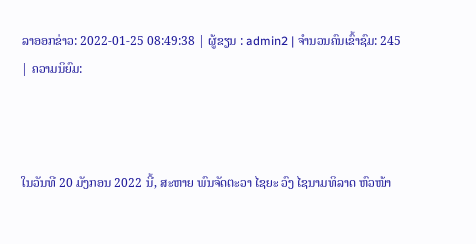ລາອອກຂ່າວ: 2022-01-25 08:49:38 | ຜູ້ຂຽນ : admin2 | ຈຳນວນຄົນເຂົ້າຊົມ: 245 | ຄວາມນິຍົມ:



ໃນວັນທີ 20 ມັງກອນ 2022 ນີ້, ສະຫາຍ ພົນຈັດຕະວາ ໄຊຍະ ວົງ ໄຊນາມທິລາດ ຫົວໜ້າ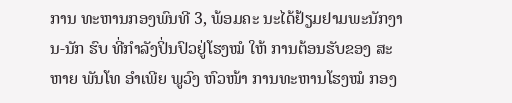ການ ທະຫານກອງພົນທີ 3, ພ້ອມຄະ ນະໄດ້ຢ້ຽມຢາມພະນັກງານ-ນັກ ຮົບ ທີ່ກໍາລັງປິ່ນປົວຢູ່ໂຮງໝໍ ໃຫ້ ການຕ້ອນຮັບຂອງ ສະຫາຍ ພັນໂທ ອຳເພີຍ ພູວົງ ຫົວໜ້າ ການທະຫານໂຮງໝໍ ກອງ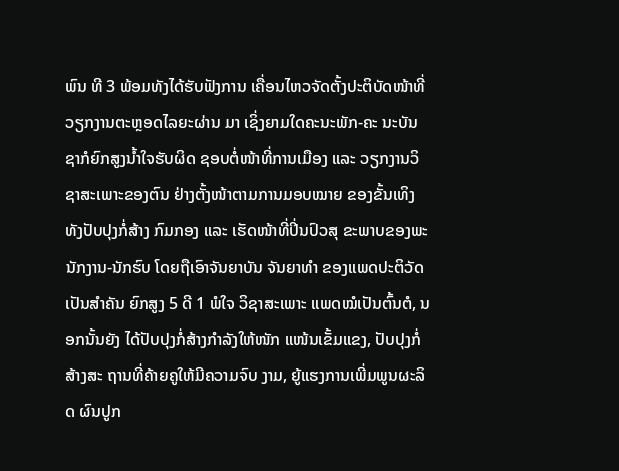ພົນ ທີ 3 ພ້ອມທັງໄດ້ຮັບຟັງການ ເຄື່ອນໄຫວຈັດຕັ້ງປະຕິບັດໜ້າທີ່ ວຽກງານຕະຫຼອດໄລຍະຜ່ານ ມາ ເຊິ່ງຍາມໃດຄະນະພັກ-ຄະ ນະບັນຊາກໍຍົກສູງນໍ້າໃຈຮັບຜິດ ຊອບຕໍ່ໜ້າທີ່ການເມືອງ ແລະ ວຽກງານວິຊາສະເພາະຂອງຕົນ ຢ່າງຕັ້ງໜ້າຕາມການມອບໝາຍ ຂອງຂັ້ນເທິງທັງປັບປຸງກໍ່ສ້າງ ກົມກອງ ແລະ ເຮັດໜ້າທີ່ປິ່ນປົວສຸ ຂະພາບຂອງພະນັກງານ-ນັກຮົບ ໂດຍຖືເອົາຈັນຍາບັນ ຈັນຍາທໍາ ຂອງແພດປະຕິວັດ ເປັນສໍາຄັນ ຍົກສູງ 5 ດີ 1 ພໍໃຈ ວິຊາສະເພາະ ແພດໝໍເປັນຕົ້ນຕໍ, ນອກນັ້ນຍັງ ໄດ້ປັບປຸງກໍ່ສ້າງກຳລັງໃຫ້ໜັກ ແໜ້ນເຂັ້ມແຂງ, ປັບປຸງກໍ່ສ້າງສະ ຖານທີ່ຄ້າຍຄູໃຫ້ມີຄວາມຈົບ ງາມ, ຍູ້ແຮງການເພີ່ມພູນຜະລິດ ຜົນປູກ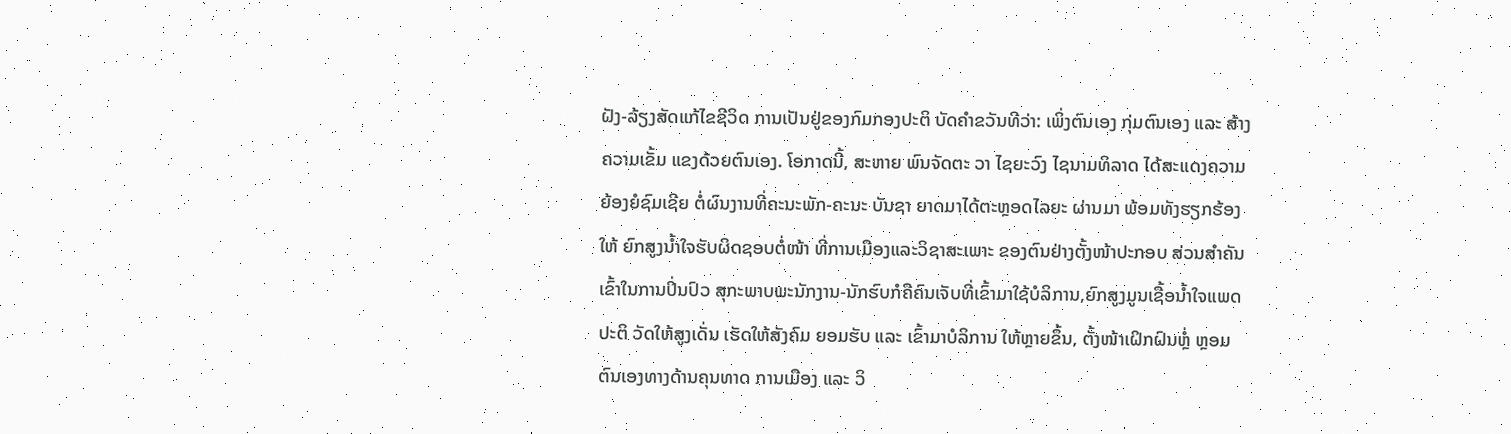ຝັງ-ລ້ຽງສັດແກ້ໄຂຊີວິດ ການເປັນຢູ່ຂອງກົມກອງປະຕິ ບັດຄຳຂວັນທີວ່າ: ເພິ່ງຕົນເອງ ກຸ່ມຕົນເອງ ແລະ ສ້າງຄວາມເຂັ້ມ ແຂງດ້ວຍຕົນເອງ. ໂອກາດນີ້, ສະຫາຍ ພົນຈັດຕະ ວາ ໄຊຍະວົງ ໄຊນາມທິລາດ ໄດ້ສະແດງຄວາມຍ້ອງຍໍຊົມເຊີຍ ຕໍ່ຜົນງານທີ່ຄະນະພັກ-ຄະນະ ບັນຊາ ຍາດມາໄດ້ຕະຫຼອດໄລຍະ ຜ່ານມາ ພ້ອມທັງຮຽກຮ້ອງໃຫ້ ຍົກສູງນ້ຳໃຈຮັບຜິດຊອບຕໍ່ໜ້າ ທີ່ການເມືອງແລະວິຊາສະເພາະ ຂອງຕົນຢ່າງຕັ້ງໜ້າປະກອບ ສ່ວນສໍາຄັນເຂົ້າໃນການປິ່ນປົວ ສຸກະພາບພະນັກງານ-ນັກຮົບກໍຄືຄົນເຈັບທີ່ເຂົ້າມາໃຊ້ບໍລິການ,ຍົກສູງມູນເຊື້ອນໍ້າໃຈແພດປະຕິ ວັດໃຫ້ສູງເດັ່ນ ເຮັດໃຫ້ສັງຄົມ ຍອມຮັບ ແລະ ເຂົ້າມາບໍລິການ ໃຫ້ຫຼາຍຂຶ້ນ, ຕັ້ງໜ້າເຝິກຝົນຫຼໍ່ ຫຼອມຕົນເອງທາງດ້ານຄຸນທາດ ການເມືອງ ແລະ ວິ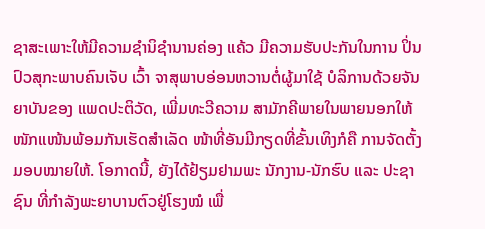ຊາສະເພາະໃຫ້ມີຄວາມຊຳນິຊຳນານຄ່ອງ ແຄ້ວ ມີຄວາມຮັບປະກັນໃນການ ປິ່ນປົວສຸກະພາບຄົນເຈັບ ເວົ້າ ຈາສຸພາບອ່ອນຫວານຕໍ່ຜູ້ມາໃຊ້ ບໍລິການດ້ວຍຈັນຍາບັນຂອງ ແພດປະຕິວັດ, ເພີ່ມທະວີຄວາມ ສາມັກຄີພາຍໃນພາຍນອກໃຫ້ໜັກແໜ້ນພ້ອມກັນເຮັດສຳເລັດ ໜ້າທີ່ອັນມີກຽດທີ່ຂັ້ນເທິງກໍຄື ການຈັດຕັ້ງມອບໝາຍໃຫ້. ໂອກາດນີ້, ຍັງໄດ້ຢ້ຽມຢາມພະ ນັກງານ-ນັກຮົບ ແລະ ປະຊາຊົນ ທີ່ກຳລັງພະຍາບານຕົວຢູ່ໂຮງໝໍ ເພື່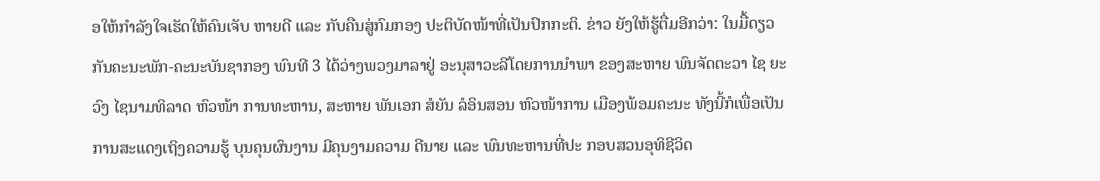ອໃຫ້ກໍາລັງໃຈເຮັດໃຫ້ຄົນເຈັບ ຫາຍດີ ແລະ ກັບຄືນສູ່ກົມກອງ ປະຕິບັດໜ້າທີ່ເປັນປົກກະຕິ. ຂ່າວ ຍັງໃຫ້ຮູ້ຕື່ມອີກວ່າ: ໃນມື້ດຽວ ກັນຄະນະພັກ-ຄະນະບັນຊາກອງ ພົນທີ 3 ໄດ້ວ່າງພວງມາລາຢູ່ ອະນຸສາວະລີໂດຍການນໍາພາ ຂອງສະຫາຍ ພົນຈັດຕະວາ ໄຊ ຍະວົງ ໄຊນາມທິລາດ ຫົວໜ້າ ການທະຫານ, ສະຫາຍ ພັນເອກ ສໍຍັນ ລໍອິນສອນ ຫົວໜ້າການ ເມືອງພ້ອມຄະນະ ທັງນີ້ກໍເພື່ອເປັນການສະແດງເຖິງຄວາມຮູ້ ບຸນຄຸນຜົນງານ ມີຄຸນງາມຄວາມ ດີນາຍ ແລະ ພົນທະຫານທີ່ປະ ກອບສວນອຸທິຊີວິດ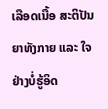ເລືອດເນື້ອ ສະຕິປັນຍາທັງກາຍ ແລະ ໃຈ ຢ່າງບໍ່ຮູ້ອິດ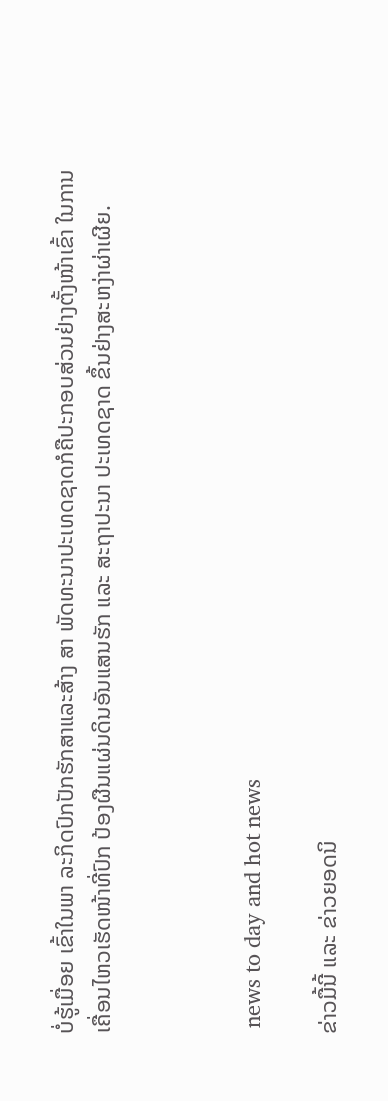ບໍ່ຮູ້ເມື່ອຍ ເຂົ້າໃນພາ ລະກິດປົກປັກຮັກສາແລະສ້າງ ສາ ພັດທະນາປະເທດຊາດກໍຄືປະກອບສ່ວນຢ່າງຕັ້ງໜ້າເຂົ້າ ໃນການເຄື່ອນໄຫວເຮັດໜ້າທີ່ປົກ ປ້ອງຜືນແຜ່ນດິນອັນແສນຮັກ ແລະ ສະຖາປະນາ ປະເທດຊາດ ຂຶ້ນຢ່າງສະຫງ່າຜ່າເຜີຍ.



 news to day and hot news

ຂ່າວມື້ນີ້ ແລະ ຂ່າວຍອດນິ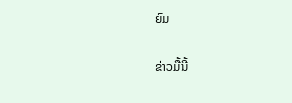ຍົມ

ຂ່າວມື້ນີ້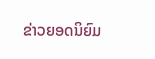ຂ່າວຍອດນິຍົມ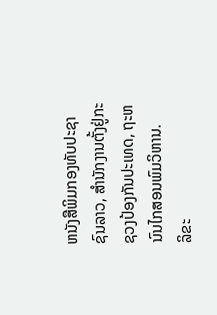ຫນັງສືພິມກອງທັບປະຊາຊົນລາວ, ສຳນັກງານຕັ້ງຢູ່ກະຊວງປ້ອງກັນປະເທດ, ຖະຫນົນໄກສອນພົມວິຫານ.
ລິຂະ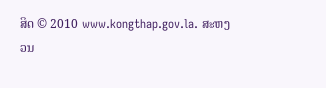ສິດ © 2010 www.kongthap.gov.la. ສະຫງວນ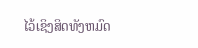ໄວ້ເຊິງສິດທັງຫມົດ